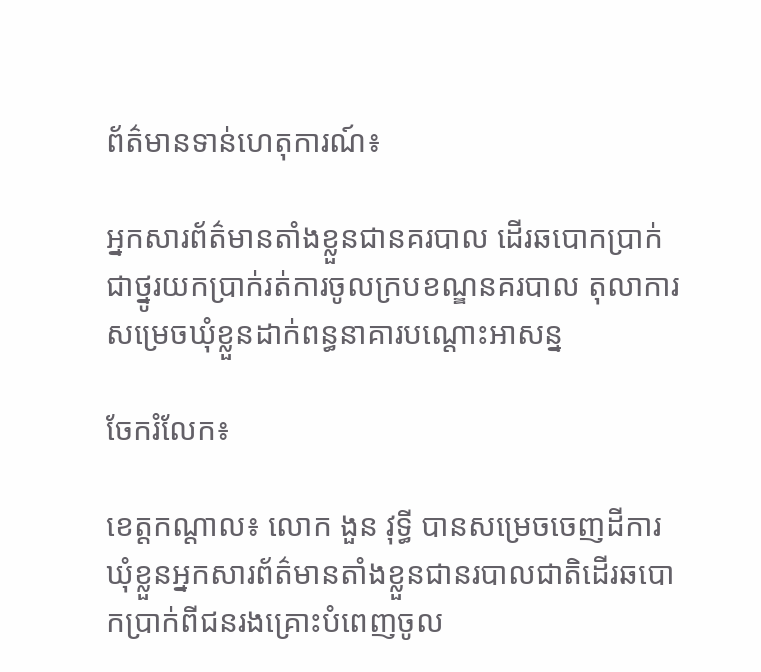ព័ត៌មានទាន់ហេតុការណ៍៖

អ្នកសារព័ត៌មានតាំងខ្លួនជានគរបាល ដើរឆបោកប្រាក់ជាថ្នូរយកប្រាក់រត់ការចូលក្របខណ្ឌនគរបាល តុលាការសម្រេចឃុំខ្លួនដាក់ពន្ធនាគារបណ្តោះអាសន្ន

ចែករំលែក៖

ខេត្តកណ្តាល៖ លោក ងួន វុទ្ធី បានសម្រេចចេញដីការឃុំខ្លួនអ្នកសារព័ត៌មានតាំងខ្លួនជានរបាលជាតិដើរឆបោកប្រាក់ពីជនរងគ្រោះបំពេញចូល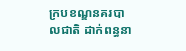ក្របខណ្ឌនគរបាលជាតិ ដាក់ពន្ធនា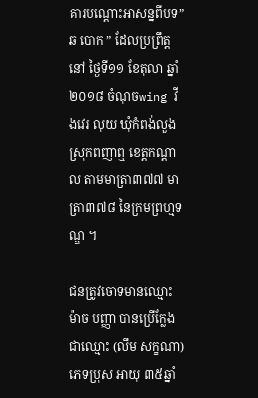គារបណ្តោះអាសន្នពីបទ”ឆ បោក ” ដែលប្រព្រឹត្តនៅ ថ្ងៃទី១១ ខែតុលា ឆ្នាំ២០១៨ ចំណុចwing វីងវេរ លុយ ឃុំកំពង់លួង ស្រុកពញាឮ ខេត្តកណ្តាល តាមមាត្រា៣៧៧ មាត្រា៣៧៨ នៃក្រមព្រហ្មទណ្ឌ ។

ជនត្រូវចោទមានឈ្មោះ ម៉ាច បញ្ញា បានប្រើក្លែងជាឈ្មោះ (លឹម សក្ខណា) ភេទប្រុស អាយុ ៣៥ឆ្នាំ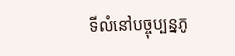ទីលំនៅបច្ចុប្បន្នភូ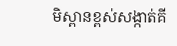មិស្ពានខ្ពស់សង្កាត់គី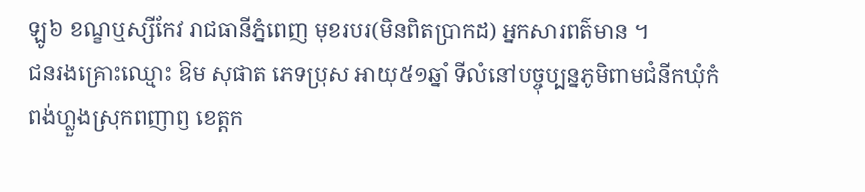ឡូ៦ ខណ្ខឬស្សីកែវ រាជធានីភ្នំពេញ មុខរបរ(មិនពិតប្រាកដ) អ្នកសារពត៌មាន ។
ជនរងគ្រោះឈ្មោះ ឱម សុផាត ភេទប្រុស អាយុ៥១ឆ្នាំ ទីលំនៅបច្ចុប្បន្នភូមិពាមជំនីកឃុំកំពង់ហ្លួងស្រុកពញាឭ ខេត្តក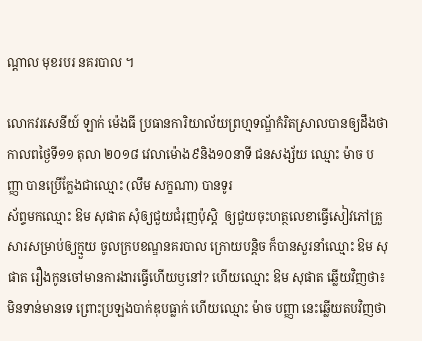ណ្តាល មុខរបរ នគរបាល ។

លោកវរសេនីយ៍ ឡាក់ ម៉េងធី ប្រធានការិយាល័យព្រហ្មទណ្ឌ័កំរិតស្រាលបានឲ្យដឹងថា កាលពថ្ងៃទី១១ តុលា ២០១៨ វេលាម៉ោង៩និង១០នាទី ជនសង្ស័យ ឈ្មោះ ម៉ាច បញ្ញា បានប្រើក្លែងជាឈ្មោះ (លឹម សក្ខណា) បានទូរ
ស័ព្ទមកឈ្មោះ ឱម សុផាត សុំឲ្យជួយជំរុញប៉ុស្ដិ  ឲ្យជួយចុះហត្ថលេខាធ្វើសៀវភៅគ្រួសារសម្រាប់ឲ្យក្មួយ ចូលក្របខណ្ឌនគរបាល ក្រោយបន្តិច ក៏បានសួរនាំឈ្មោះ ឱម សុផាត រឿងកូនចៅមានការងារធ្វើហើយឫនៅ? ហើយឈ្មោះ ឱម សុផាត ឆ្លើយវិញថា៖ មិនទាន់មានទេ ព្រោះប្រឡងបាក់ឌុបធ្លាក់ ហើយឈ្មោះ ម៉ាច បញ្ញា នេះឆ្លើយតបវិញថា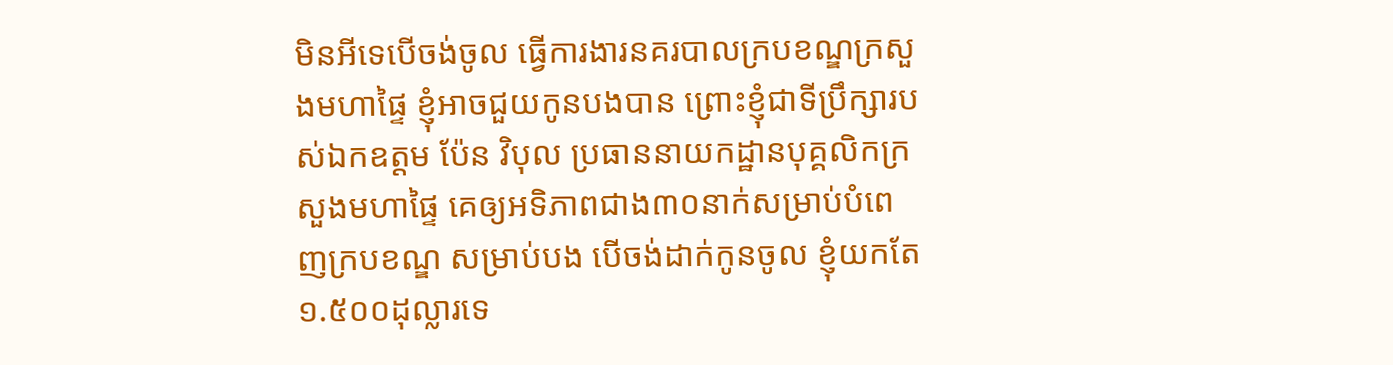មិនអីទេបើចង់ចូល ធ្វើការងារនគរបាលក្របខណ្ឌក្រសួងមហាផ្ទៃ ខ្ញុំអាចជួយកូនបងបាន ព្រោះខ្ញុំជាទីប្រឹក្សារបស់ឯកឧត្តម ប៉ែន វិបុល ប្រធាននាយកដ្ឋានបុគ្គលិកក្រសួងមហាផ្ទៃ គេឲ្យអទិភាពជាង៣០នាក់សម្រាប់បំពេញក្របខណ្ឌ សម្រាប់បង បើចង់ដាក់កូនចូល ខ្ញុំយកតែ ១.៥០០ដុល្លារទេ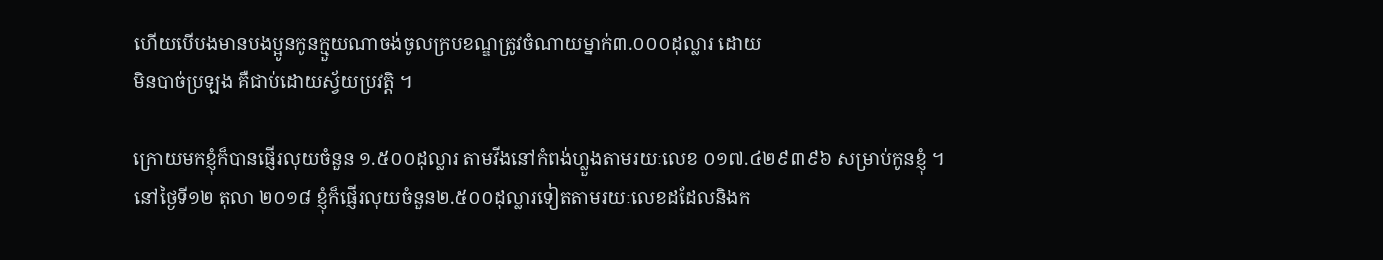ហើយបើបងមានបងប្អូនកូនក្មួយណាចង់ចូលក្របខណ្ឌត្រូវចំណាយម្នាក់៣.០០០ដុល្លារ ដោយ
មិនបាច់ប្រឡង គឺជាប់ដោយស្វ័យប្រវត្តិ ។

ក្រោយមកខ្ញុំក៏បានផ្ញើរលុយចំនួន ១.៥០០ដុល្លារ តាមវីងនៅកំពង់ហ្លួងតាមរយៈលេខ ០១៧.៤២៩៣៩៦ សម្រាប់កូនខ្ញុំ ។ នៅថ្ងៃទី១២ តុលា ២០១៨ ខ្ញុំក៏ផ្ញើរលុយចំនួន២.៥០០ដុល្លារទៀតតាមរយៈលេខដដែលនិងក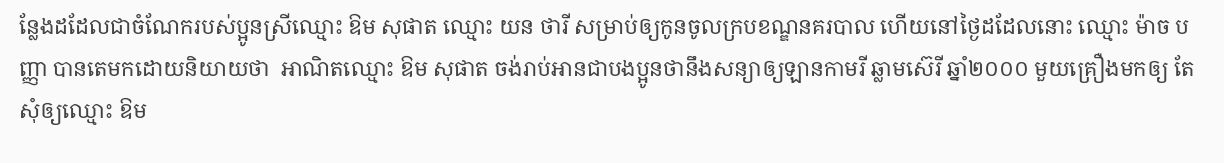ន្លែងដដែលជាចំណែករបស់ប្អូនស្រីឈ្មោះ ឱម សុផាត ឈ្មោះ យន ថារី សម្រាប់ឲ្យកូនចូលក្របខណ្ឌនគរបាល ហើយនៅថ្ងៃដដែលនោះ ឈ្មោះ ម៉ាច បញ្ញា បានតេមកដោយនិយាយថា  អាណិតឈ្មោះ ឱម សុផាត ចង់រាប់អានជាបងប្អូនថានឹងសន្យាឲ្យឡានកាមរី ឆ្លាមស៊េរី ឆ្នាំ២០០០ មួយគ្រឿងមកឲ្យ តែសុំឲ្យឈ្មោះ ឱម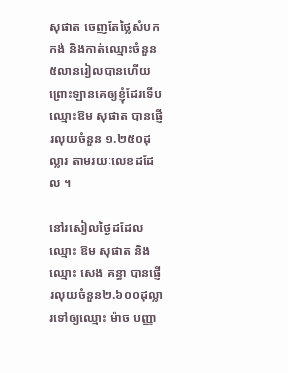សុផាត ចេញតែថ្លៃសំបកកង់ និងកាត់ឈ្មោះចំនួន ៥លានរៀលបានហើយ ព្រោះឡានគេឲ្យខ្ញុំដែរទើបឈ្មោះឱម សុផាត បានផ្ញើរលុយចំនួន ១.២៥០ដុល្លារ តាមរយៈលេខដដែល ។

នៅរសៀលថ្ងៃដដែល ឈ្មោះ ឱម សុផាត និងឈ្មោះ សេង គន្ធា បានផ្ញើរលុយចំនួន២.៦០០ដុល្លារទៅឲ្យឈ្មោះ ម៉ាច បញ្ញា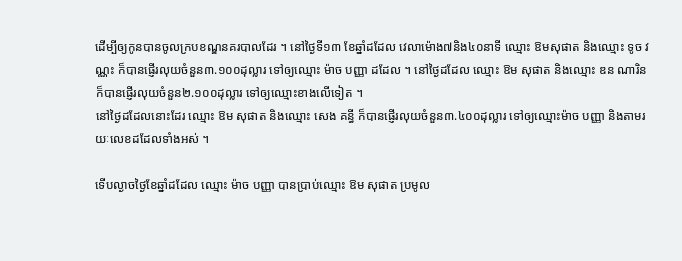ដើម្បីឲ្យកូនបានចូលក្របខណ្ឌនគរបាលដែរ ។ នៅថ្ងៃទី១៣ ខែឆ្នាំដដែល វេលាម៉ោង៧និង៤០នាទី ឈ្មោះ ឱមសុផាត និងឈ្មោះ ទូច វណ្ណះ ក៏បានផ្ញើរលុយចំនួន៣.១០០ដុល្លារ ទៅឲ្យឈ្មោះ ម៉ាច បញ្ញា ដដែល ។ នៅថ្ងៃដដែល ឈ្មោះ ឱម សុផាត និងឈ្មោះ ឌន ណារិន ក៏បានផ្ញើរលុយចំនួន២.១០០ដុល្លារ ទៅឲ្យឈ្មោះខាងលើទៀត ។
នៅថ្ងៃដដែលនោះដែរ ឈ្មោះ ឱម សុផាត និងឈ្មោះ សេង គន្ធី ក៏បានផ្ញើរលុយចំនួន៣.៤០០ដុល្លារ ទៅឲ្យឈ្មោះម៉ាច បញ្ញា និងតាមរយៈលេខដដែលទាំងអស់ ។

ទើបល្ងាចថ្ងៃខែឆ្នាំដដែល ឈ្មោះ ម៉ាច បញ្ញា បានប្រាប់ឈ្មោះ ឱម សុផាត ប្រមូល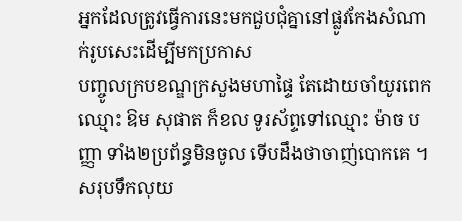អ្នកដែលត្រូវធ្វើការនេះមកជួបជុំគ្នានៅផ្លូវកែងសំណាក់រូបសេះដើម្បីមកប្រកាស
បញ្ចូលក្របខណ្ឌក្រសួងមហាផ្ទៃ តែដោយចាំយូរពេកឈ្មោះ ឱម សុផាត ក៏ខល ទូរស័ព្ទទៅឈ្មោះ ម៉ាច បញ្ញា ទាំង២ប្រព័ន្ធមិនចូល ទើបដឹងថាចាញ់បោកគេ ។ សរុបទឹកលុយ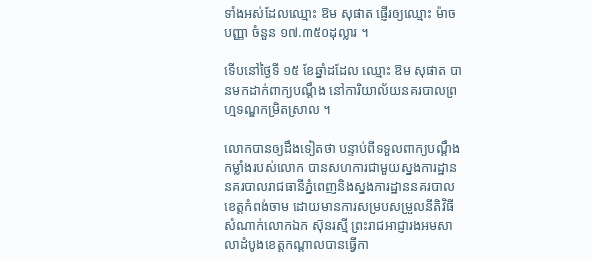ទាំងអស់ដែលឈ្មោះ ឱម សុផាត ផ្ញើរឲ្យឈ្មោះ ម៉ាច បញ្ញា ចំនួន ១៧.៣៥០ដុល្លារ ។

ទើបនៅថ្ងៃទី ១៥ ខែឆ្នាំដដែល ឈ្មោះ ឱម សុផាត បានមកដាក់ពាក្យបណ្តឹង នៅការិយាល័យនគរបាលព្រហ្មទណ្ឌកម្រិតស្រាល ។

លោកបានឲ្យដឹងទៀតថា បន្ទាប់ពីទទួលពាក្យបណ្តឹង កម្លាំងរបស់លោក បានសហការជាមួយស្នងការដ្ឋាននគរបាលរាជធានីភ្នំពេញនិងស្នងការដ្ឋាននគរបាលខេត្តកំពង់ចាម ដោយមានការសម្របសម្រួលនីតិវិធីសំណាក់លោកឯក ស៑ុនរស្មី ព្រះរាជអាជ្ញារងអមសាលាដំបូងខេត្តកណ្តាលបានធ្វើកា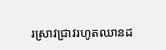រស្រាវជ្រាវរហូតឈានដ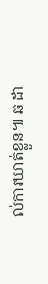ល់ការឃាត់ខ្លួន៕ ឆ ដា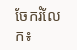ចែករំលែក៖